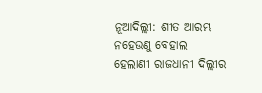ନୂଆଦିଲ୍ଲୀ: ଶୀତ ଆରମ୍ଭ ନହେଉଣୁ ବେହାଲ ହେଲାଣୀ ରାଜଧାନୀ ଦିଲ୍ଲୀର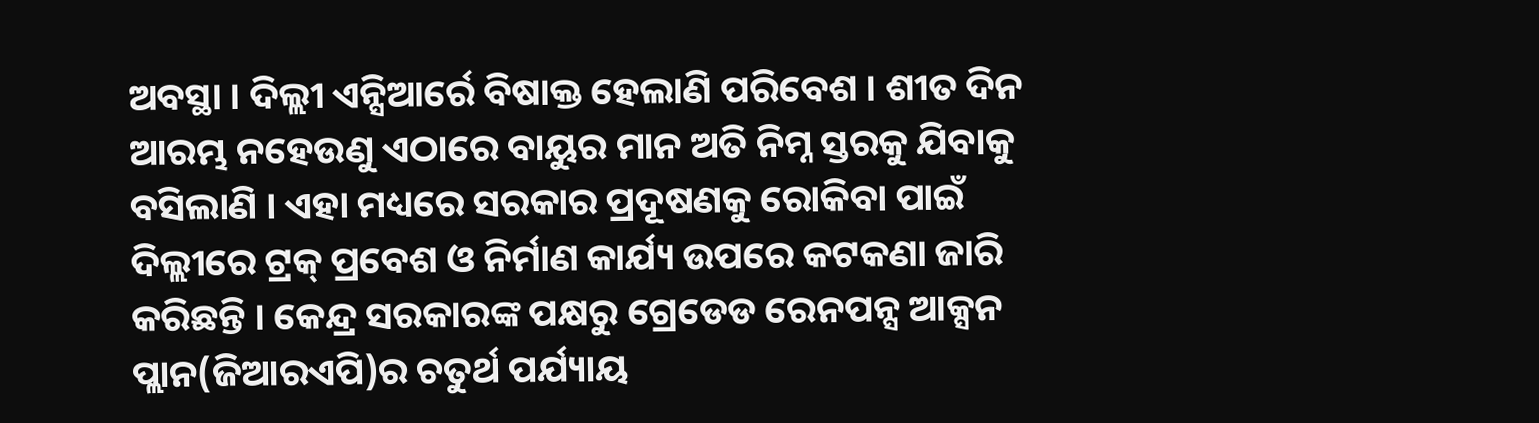ଅବସ୍ଥା । ଦିଲ୍ଲୀ ଏନ୍ସିଆର୍ରେ ବିଷାକ୍ତ ହେଲାଣି ପରିବେଶ । ଶୀତ ଦିନ ଆରମ୍ଭ ନହେଉଣୁ ଏଠାରେ ବାୟୁର ମାନ ଅତି ନିମ୍ନ ସ୍ତରକୁ ଯିବାକୁ ବସିଲାଣି । ଏହା ମଧ୍ୟରେ ସରକାର ପ୍ରଦୂଷଣକୁ ରୋକିବା ପାଇଁ ଦିଲ୍ଲୀରେ ଟ୍ରକ୍ ପ୍ରବେଶ ଓ ନିର୍ମାଣ କାର୍ଯ୍ୟ ଉପରେ କଟକଣା ଜାରି କରିଛନ୍ତି । କେନ୍ଦ୍ର ସରକାରଙ୍କ ପକ୍ଷରୁ ଗ୍ରେଡେଡ ରେନପନ୍ସ ଆକ୍ସନ ପ୍ଲାନ(ଜିଆରଏପି)ର ଚତୁର୍ଥ ପର୍ଯ୍ୟାୟ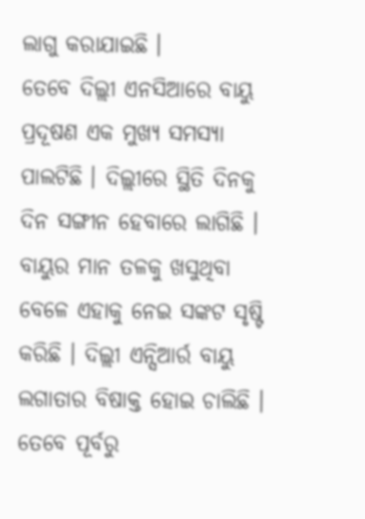ଲାଗୁ କରାଯାଇଛି ।
ତେବେ ଦିଲ୍ଲୀ ଏନସିଆରେ ବାୟୁ ପ୍ରଦୂଷଣ ଏକ ମୁଖ୍ୟ ସମସ୍ୟା ପାଲଟିଛି । ଦିଲ୍ଲୀରେ ସ୍ଥିତି ଦିନକୁ ଦିନ ସଙ୍ଗୀନ ହେବାରେ ଲାଗିଛି । ବାୟୁର ମାନ ତଳକୁ ଖସୁଥିବା ବେଳେ ଏହାକୁ ନେଇ ସଙ୍କଟ ସୃଷ୍ଟି କରିଛି । ଦିଲ୍ଲୀ ଏନ୍ସିଆର୍ର ବାୟୁ ଲଗାତାର ବିଷାକ୍ତ ହୋଇ ଚାଲିଛି । ତେବେ ପୂର୍ବରୁ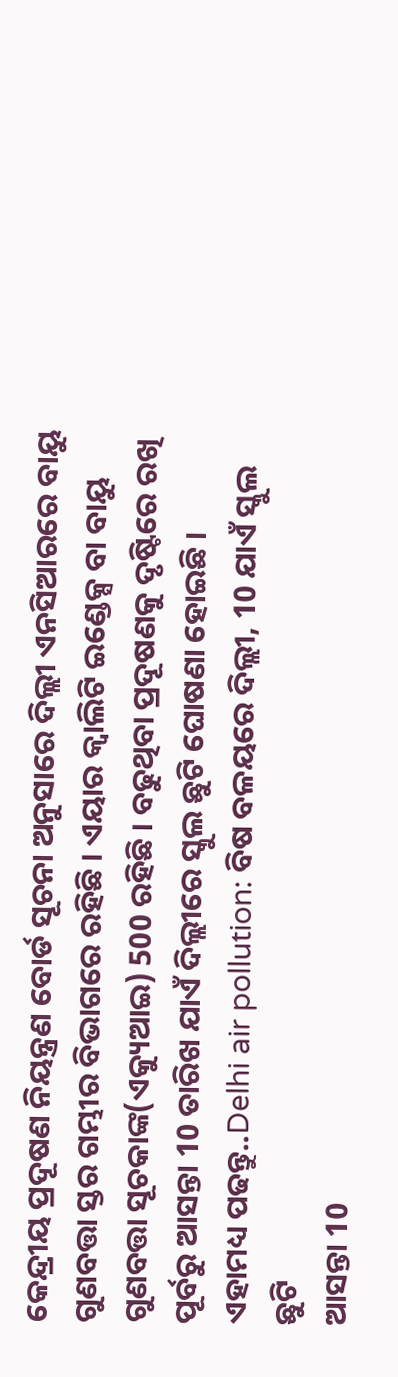କେନ୍ଦ୍ରୀୟ ପ୍ରଦୂଷଣ ନିୟନ୍ତ୍ରଣ ବୋର୍ଡ ସୂଚନା ଅନୁସାରେ ଦିଲ୍ଲୀ ଏନସିଆରରେ ବାୟୁ ଗୁଣବତ୍ତା ସ୍ତର ଗମ୍ଭୀର ବିଭାଗରେ ରହିଛି । ଏୟାର କ୍ବାଲିଟି ଇଣ୍ଡେକ୍ସ ବା ବାୟୁ ଗୁଣବତ୍ତା ସୂଚକାଙ୍କ(ଏକ୍ୟୁଆଇ) 500 ରହିଛି । ବଢୁଥିବା ପ୍ରଦୂଷଣକୁ ଦୃଷ୍ଟିରେ ରଖି ପୂର୍ବରୁ ଆସନ୍ତା 10 ତାରିଖ ଯାଏଁ ଦିଲ୍ଲୀରେ ସ୍କୁଲ ଛୁଟି ଘୋଷଣା ହୋଇଛି ।
ଏହାମଧ୍ୟ ପଢନ୍ତୁ..Delhi air pollution: ବିଷ ବଳୟରେ ଦିଲ୍ଲୀ, 10 ଯାଏଁ ସ୍କୁଲ ଛୁଟି
ଆସନ୍ତା 10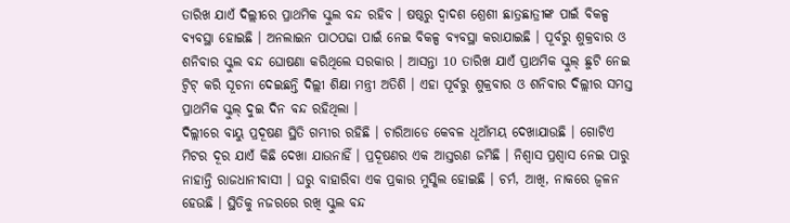ତାରିଖ ଯାଏଁ ଦିଲ୍ଲୀରେ ପ୍ରାଥମିକ ସ୍କୁଲ ବନ୍ଦ ରହିବ । ଷଷ୍ଠରୁ ଦ୍ବାଦଶ ଶ୍ରେଶୀ ଛାତ୍ରଛାତ୍ରୀଙ୍କ ପାଇଁ ବିକଳ୍ପ ବ୍ୟବସ୍ଥା ହୋଇଛି । ଅନଲାଇନ ପାଠପଢା ପାଇଁ ନେଇ ବିକଳ୍ପ ବ୍ୟବସ୍ଥା କରାଯାଇଛି । ପୂର୍ବରୁ ଶୁକ୍ରବାର ଓ ଶନିବାର ସ୍କୁଲ ବନ୍ଦ ଘୋଷଣା କରିଥିଲେ ସରକାର । ଆସନ୍ତା 10 ତାରିଖ ଯାଏଁ ପ୍ରାଥମିକ ସ୍କୁଲ୍ ଛୁଟି ନେଇ ଟ୍ବିଟ୍ କରି ସୂଚନା ଦେଇଛନ୍ତି ଦିଲ୍ଲୀ ଶିକ୍ଷା ମନ୍ତ୍ରୀ ଅତିଶି । ଏହା ପୂର୍ବରୁ ଶୁକ୍ରବାର ଓ ଶନିବାର ଦିଲ୍ଲୀର ସମସ୍ତ ପ୍ରାଥମିକ ସ୍କୁଲ୍ ଦୁଇ ଦିନ ବନ୍ଦ ରହିଥିଲା ।
ଦିଲ୍ଲୀରେ ବାୟୁ ପ୍ରଦୂଷଣ ସ୍ଥିତି ଗମ୍ଭୀର ରହିଛି । ଚାରିଆଡେ କେବଳ ଧୂଆଁମୟ ଦେଖାଯାଉଛି । ଗୋଟିଏ ମିଟର ଦୂର ଯାଏଁ କିଛି ଦେଖା ଯାଉନାହିଁ । ପ୍ରଦୂଷଣର ଏକ ଆସ୍ତରଣ ଜମିଛି । ନିଶ୍ବାସ ପ୍ରଶ୍ବାସ ନେଇ ପାରୁ ନାହାନ୍ତି ରାଜଧାନୀବାସୀ । ଘରୁ ବାହାରିବା ଏକ ପ୍ରକାର ମୁସ୍କିଲ ହୋଇଛି । ଚର୍ମ, ଆଖି, ନାକରେ ଜ୍ବଳନ ହେଉଛି । ସ୍ଥିତିକୁ ନଜରରେ ରଖି ସ୍କୁଲ ବନ୍ଦ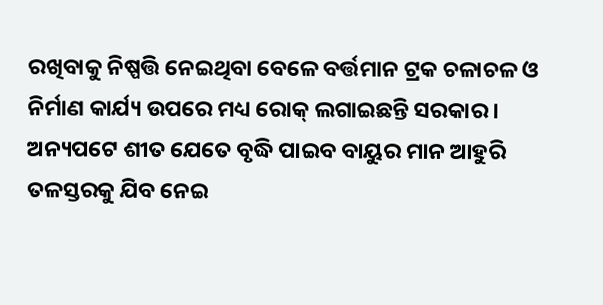ରଖିବାକୁ ନିଷ୍ପତ୍ତି ନେଇଥିବା ବେଳେ ବର୍ତ୍ତମାନ ଟ୍ରକ ଚଳାଚଳ ଓ ନିର୍ମାଣ କାର୍ଯ୍ୟ ଉପରେ ମଧ୍ୟ ରୋକ୍ ଲଗାଇଛନ୍ତି ସରକାର । ଅନ୍ୟପଟେ ଶୀତ ଯେତେ ବୃଦ୍ଧି ପାଇବ ବାୟୁର ମାନ ଆହୁରି ତଳସ୍ତରକୁ ଯିବ ନେଇ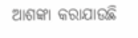ଆଶଙ୍କା କରାଯାଉଛି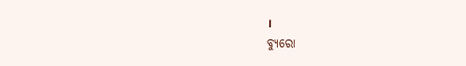।
ବ୍ୟୁରୋ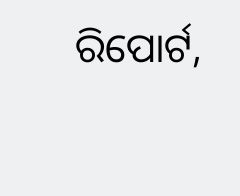ରିପୋର୍ଟ,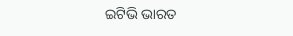ଇଟିଭି ଭାରତ